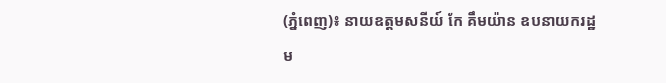(ភ្នំពេញ)៖ នាយឧត្តមសនីយ៍ កែ គឹមយ៉ាន ឧបនាយករដ្ឋម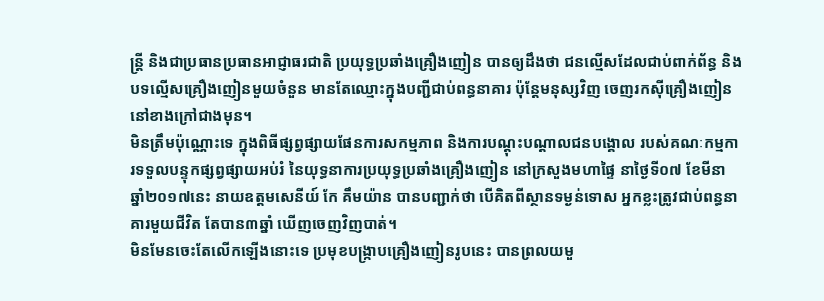ន្រ្តី និងជាប្រធានប្រធានអាជ្ញាធរជាតិ ប្រយុទ្ធប្រឆាំងគ្រឿងញៀន បានឲ្យដឹងថា ជនល្មើសដែលជាប់ពាក់ព័ន្ធ និងបទល្មើសគ្រឿងញៀនមួយចំនួន មានតែឈ្មោះក្នុងបញ្ជីជាប់ពន្ធនាគារ ប៉ុន្តែមនុស្សវិញ ចេញរកស៊ីគ្រឿងញៀននៅខាងក្រៅជាងមុន។
មិនត្រឹមប៉ុណ្ណោះទេ ក្នុងពិធីផ្សព្វផ្សាយផែនការសកម្មភាព និងការបណ្ដុះបណ្ដាលជនបង្គោល របស់គណៈកម្មការទទួលបន្ទុកផ្សព្វផ្សាយអប់រំ នៃយុទ្ធនាការប្រយុទ្ធប្រឆាំងគ្រឿងញៀន នៅក្រសួងមហាផ្ទៃ នាថ្ងៃទី០៧ ខែមីនា ឆ្នាំ២០១៧នេះ នាយឧត្តមសេនីយ៍ កែ គឹមយ៉ាន បានបញ្ជាក់ថា បើគិតពីស្ថានទម្ងន់ទោស អ្នកខ្លះត្រូវជាប់ពន្ធនាគារមួយជីវិត តែបាន៣ឆ្នាំ ឃើញចេញវិញបាត់។
មិនមែនចេះតែលើកឡើងនោះទេ ប្រមុខបង្ក្រាបគ្រឿងញៀនរូបនេះ បានព្រលយមួ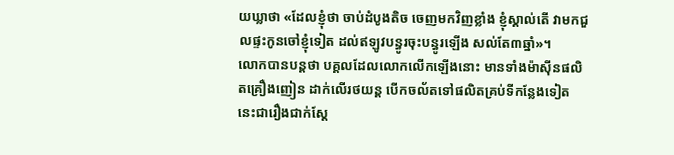យឃ្លាថា «ដែលខ្ញុំថា ចាប់ដំបូងតិច ចេញមកវិញខ្លាំង ខ្ញុំស្គាល់តើ វាមកជួលផ្ទះកូនចៅខ្ញុំទៀត ដល់ឥឡូវបន្ធូរចុះបន្ធូរឡើង សល់តែ៣ឆ្នាំ»។
លោកបានបន្តថា បគ្គលដែលលោកលើកឡើងនោះ មានទាំងម៉ាស៊ីនផលិតគ្រឿងញៀន ដាក់លើរថយន្ត បើកចល័តទៅផលិតគ្រប់ទីកន្លែងទៀត នេះជារឿងជាក់ស្ដែ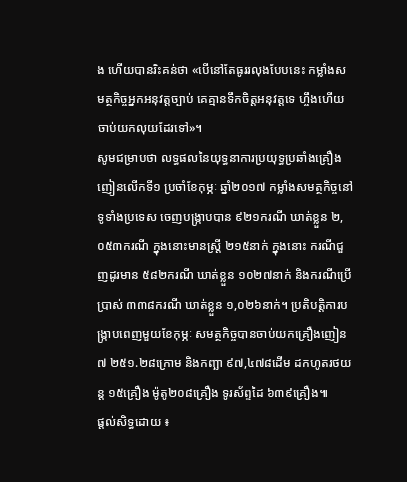ង ហើយបានរិះគន់ថា «បើនៅតែធូររលុងបែបនេះ កម្លាំងសមត្ថកិច្ចអ្នកអនុវត្តច្បាប់ គេគ្មានទឹកចិត្តអនុវត្តទេ ហ្ចឹងហើយ ចាប់យកលុយដែរទៅ»។
សូមជម្រាបថា លទ្ធផលនៃយុទ្ធនាការប្រយុទ្ធប្រឆាំងគ្រឿងញៀនលើកទី១ ប្រចាំខែកុម្ភៈ ឆ្នាំ២០១៧ កម្លាំងសមត្ថកិច្ចនៅទូទាំងប្រទេស ចេញបង្ក្រាបបាន ៩២១ករណី ឃាត់ខ្លួន ២,០៥៣ករណី ក្នុងនោះមានស្ត្រី ២១៥នាក់ ក្នុងនោះ ករណីជួញដូរមាន ៥៨២ករណី ឃាត់ខ្លួន ១០២៧នាក់ និងករណីប្រើប្រាស់ ៣៣៨ករណី ឃាត់ខ្លួន ១,០២៦នាក់។ ប្រតិបត្តិការបង្ក្រាបពេញមួយខែកុម្ភៈ សមត្ថកិច្ចបានចាប់យកគ្រឿងញៀន ៧ ២៥១.២៨ក្រោម និងកញ្ឆា ៩៧,៤៧៨ដើម ដកហូតរថយន្ត ១៥គ្រឿង ម៉ូតូ២០៨គ្រឿង ទូរស័ព្ទដៃ ៦៣៩គ្រឿង៕
ផ្តល់សិទ្ធដោយ ៖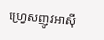ហ្វ្រេសញូវអាស៊ី